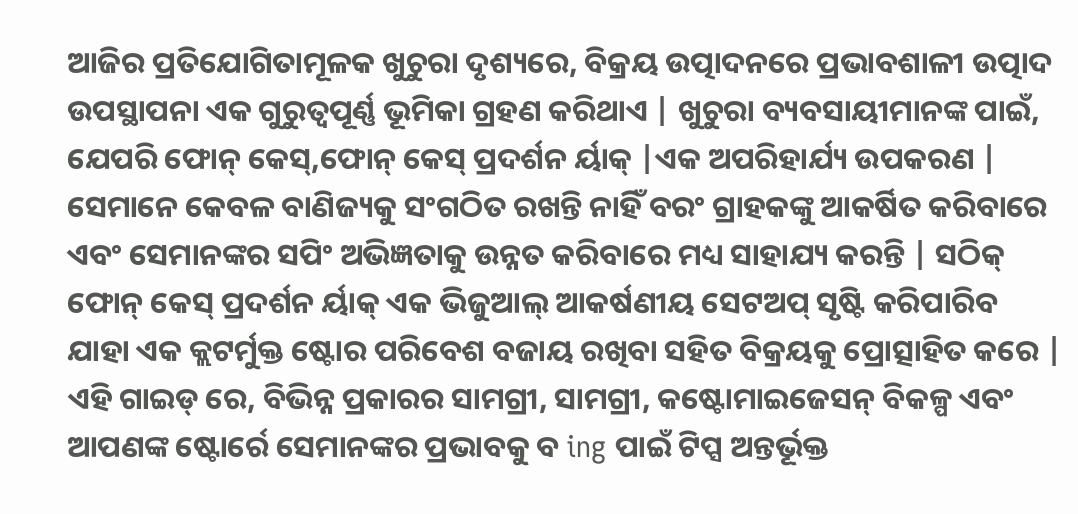ଆଜିର ପ୍ରତିଯୋଗିତାମୂଳକ ଖୁଚୁରା ଦୃଶ୍ୟରେ, ବିକ୍ରୟ ଉତ୍ପାଦନରେ ପ୍ରଭାବଶାଳୀ ଉତ୍ପାଦ ଉପସ୍ଥାପନା ଏକ ଗୁରୁତ୍ୱପୂର୍ଣ୍ଣ ଭୂମିକା ଗ୍ରହଣ କରିଥାଏ | ଖୁଚୁରା ବ୍ୟବସାୟୀମାନଙ୍କ ପାଇଁ, ଯେପରି ଫୋନ୍ କେସ୍,ଫୋନ୍ କେସ୍ ପ୍ରଦର୍ଶନ ର୍ୟାକ୍ |ଏକ ଅପରିହାର୍ଯ୍ୟ ଉପକରଣ | ସେମାନେ କେବଳ ବାଣିଜ୍ୟକୁ ସଂଗଠିତ ରଖନ୍ତି ନାହିଁ ବରଂ ଗ୍ରାହକଙ୍କୁ ଆକର୍ଷିତ କରିବାରେ ଏବଂ ସେମାନଙ୍କର ସପିଂ ଅଭିଜ୍ଞତାକୁ ଉନ୍ନତ କରିବାରେ ମଧ୍ୟ ସାହାଯ୍ୟ କରନ୍ତି | ସଠିକ୍ ଫୋନ୍ କେସ୍ ପ୍ରଦର୍ଶନ ର୍ୟାକ୍ ଏକ ଭିଜୁଆଲ୍ ଆକର୍ଷଣୀୟ ସେଟଅପ୍ ସୃଷ୍ଟି କରିପାରିବ ଯାହା ଏକ କ୍ଲଟର୍ମୁକ୍ତ ଷ୍ଟୋର ପରିବେଶ ବଜାୟ ରଖିବା ସହିତ ବିକ୍ରୟକୁ ପ୍ରୋତ୍ସାହିତ କରେ |
ଏହି ଗାଇଡ୍ ରେ, ବିଭିନ୍ନ ପ୍ରକାରର ସାମଗ୍ରୀ, ସାମଗ୍ରୀ, କଷ୍ଟୋମାଇଜେସନ୍ ବିକଳ୍ପ ଏବଂ ଆପଣଙ୍କ ଷ୍ଟୋର୍ରେ ସେମାନଙ୍କର ପ୍ରଭାବକୁ ବ ing ପାଇଁ ଟିପ୍ସ ଅନ୍ତର୍ଭୂକ୍ତ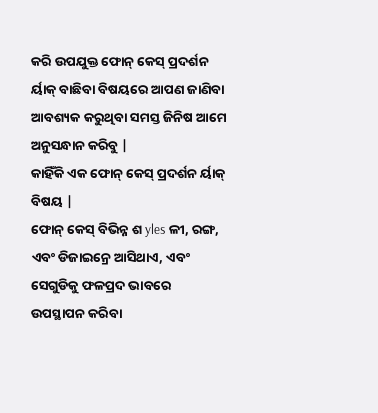କରି ଉପଯୁକ୍ତ ଫୋନ୍ କେସ୍ ପ୍ରଦର୍ଶନ ର୍ୟାକ୍ ବାଛିବା ବିଷୟରେ ଆପଣ ଜାଣିବା ଆବଶ୍ୟକ କରୁଥିବା ସମସ୍ତ ଜିନିଷ ଆମେ ଅନୁସନ୍ଧାନ କରିବୁ |
କାହିଁକି ଏକ ଫୋନ୍ କେସ୍ ପ୍ରଦର୍ଶନ ର୍ୟାକ୍ ବିଷୟ |
ଫୋନ୍ କେସ୍ ବିଭିନ୍ନ ଶ yles ଳୀ, ରଙ୍ଗ, ଏବଂ ଡିଜାଇନ୍ରେ ଆସିଥାଏ, ଏବଂ ସେଗୁଡିକୁ ଫଳପ୍ରଦ ଭାବରେ ଉପସ୍ଥାପନ କରିବା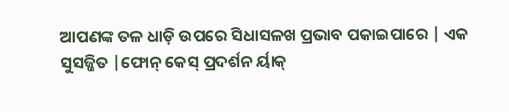ଆପଣଙ୍କ ତଳ ଧାଡ଼ି ଉପରେ ସିଧାସଳଖ ପ୍ରଭାବ ପକାଇପାରେ | ଏକ ସୁସଜ୍ଜିତ |ଫୋନ୍ କେସ୍ ପ୍ରଦର୍ଶନ ର୍ୟାକ୍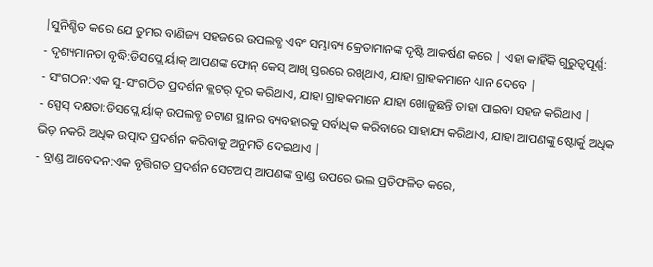|ସୁନିଶ୍ଚିତ କରେ ଯେ ତୁମର ବାଣିଜ୍ୟ ସହଜରେ ଉପଲବ୍ଧ ଏବଂ ସମ୍ଭାବ୍ୟ କ୍ରେତାମାନଙ୍କ ଦୃଷ୍ଟି ଆକର୍ଷଣ କରେ | ଏହା କାହିଁକି ଗୁରୁତ୍ୱପୂର୍ଣ୍ଣ:
- ଦୃଶ୍ୟମାନତା ବୃଦ୍ଧି:ଡିସପ୍ଲେ ର୍ୟାକ୍ ଆପଣଙ୍କ ଫୋନ୍ କେସ୍ ଆଖି ସ୍ତରରେ ରଖିଥାଏ, ଯାହା ଗ୍ରାହକମାନେ ଧ୍ୟାନ ଦେବେ |
- ସଂଗଠନ:ଏକ ସୁ-ସଂଗଠିତ ପ୍ରଦର୍ଶନ କ୍ଲଟର୍ ଦୂର କରିଥାଏ, ଯାହା ଗ୍ରାହକମାନେ ଯାହା ଖୋଜୁଛନ୍ତି ତାହା ପାଇବା ସହଜ କରିଥାଏ |
- ସ୍ପେସ୍ ଦକ୍ଷତା:ଡିସପ୍ଲେ ର୍ୟାକ୍ ଉପଲବ୍ଧ ଚଟାଣ ସ୍ଥାନର ବ୍ୟବହାରକୁ ସର୍ବାଧିକ କରିବାରେ ସାହାଯ୍ୟ କରିଥାଏ, ଯାହା ଆପଣଙ୍କୁ ଷ୍ଟୋର୍କୁ ଅଧିକ ଭିଡ଼ ନକରି ଅଧିକ ଉତ୍ପାଦ ପ୍ରଦର୍ଶନ କରିବାକୁ ଅନୁମତି ଦେଇଥାଏ |
- ବ୍ରାଣ୍ଡ ଆବେଦନ:ଏକ ବୃତ୍ତିଗତ ପ୍ରଦର୍ଶନ ସେଟଅପ୍ ଆପଣଙ୍କ ବ୍ରାଣ୍ଡ ଉପରେ ଭଲ ପ୍ରତିଫଳିତ କରେ,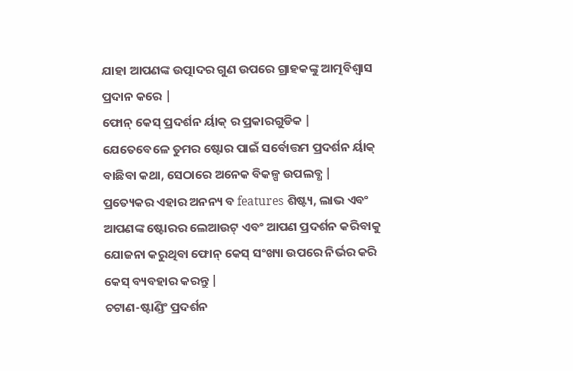ଯାହା ଆପଣଙ୍କ ଉତ୍ପାଦର ଗୁଣ ଉପରେ ଗ୍ରାହକଙ୍କୁ ଆତ୍ମବିଶ୍ୱାସ ପ୍ରଦାନ କରେ |
ଫୋନ୍ କେସ୍ ପ୍ରଦର୍ଶନ ର୍ୟାକ୍ ର ପ୍ରକାରଗୁଡିକ |
ଯେତେବେଳେ ତୁମର ଷ୍ଟୋର ପାଇଁ ସର୍ବୋତ୍ତମ ପ୍ରଦର୍ଶନ ର୍ୟାକ୍ ବାଛିବା କଥା, ସେଠାରେ ଅନେକ ବିକଳ୍ପ ଉପଲବ୍ଧ | ପ୍ରତ୍ୟେକର ଏହାର ଅନନ୍ୟ ବ features ଶିଷ୍ଟ୍ୟ, ଲାଭ ଏବଂ ଆପଣଙ୍କ ଷ୍ଟୋରର ଲେଆଉଟ୍ ଏବଂ ଆପଣ ପ୍ରଦର୍ଶନ କରିବାକୁ ଯୋଜନା କରୁଥିବା ଫୋନ୍ କେସ୍ ସଂଖ୍ୟା ଉପରେ ନିର୍ଭର କରି କେସ୍ ବ୍ୟବହାର କରନ୍ତୁ |
ଚଟାଣ-ଷ୍ଟାଣ୍ଡିଂ ପ୍ରଦର୍ଶନ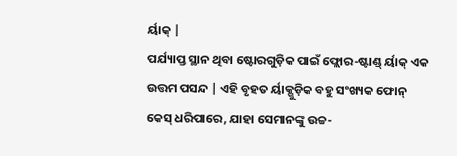ର୍ୟାକ୍ |
ପର୍ଯ୍ୟାପ୍ତ ସ୍ଥାନ ଥିବା ଷ୍ଟୋରଗୁଡ଼ିକ ପାଇଁ ଫ୍ଲୋର-ଷ୍ଟାଣ୍ଡ୍ ର୍ୟାକ୍ ଏକ ଉତ୍ତମ ପସନ୍ଦ | ଏହି ବୃହତ ର୍ୟାକ୍ଗୁଡ଼ିକ ବହୁ ସଂଖ୍ୟକ ଫୋନ୍ କେସ୍ ଧରିପାରେ, ଯାହା ସେମାନଙ୍କୁ ଉଚ୍ଚ-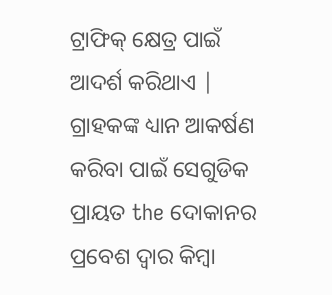ଟ୍ରାଫିକ୍ କ୍ଷେତ୍ର ପାଇଁ ଆଦର୍ଶ କରିଥାଏ | ଗ୍ରାହକଙ୍କ ଧ୍ୟାନ ଆକର୍ଷଣ କରିବା ପାଇଁ ସେଗୁଡିକ ପ୍ରାୟତ the ଦୋକାନର ପ୍ରବେଶ ଦ୍ୱାର କିମ୍ବା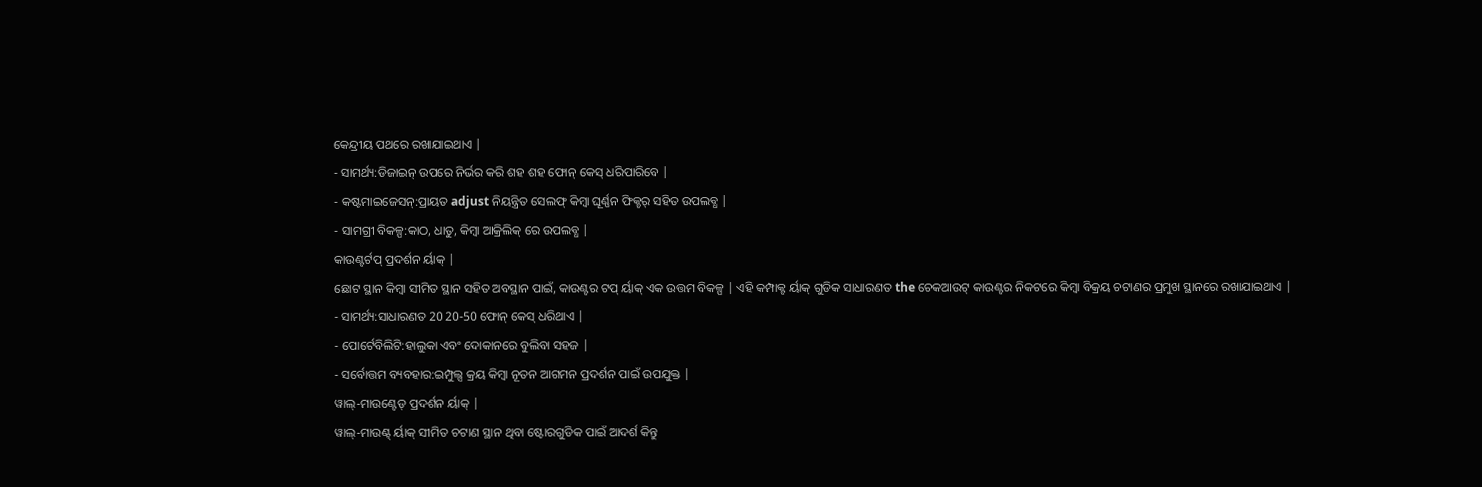କେନ୍ଦ୍ରୀୟ ପଥରେ ରଖାଯାଇଥାଏ |
- ସାମର୍ଥ୍ୟ:ଡିଜାଇନ୍ ଉପରେ ନିର୍ଭର କରି ଶହ ଶହ ଫୋନ୍ କେସ୍ ଧରିପାରିବେ |
- କଷ୍ଟମାଇଜେସନ୍:ପ୍ରାୟତ adjust ନିୟନ୍ତ୍ରିତ ସେଲଫ୍ କିମ୍ବା ଘୂର୍ଣ୍ଣନ ଫିକ୍ଚର୍ ସହିତ ଉପଲବ୍ଧ |
- ସାମଗ୍ରୀ ବିକଳ୍ପ:କାଠ, ଧାତୁ, କିମ୍ବା ଆକ୍ରିଲିକ୍ ରେ ଉପଲବ୍ଧ |
କାଉଣ୍ଟର୍ଟପ୍ ପ୍ରଦର୍ଶନ ର୍ୟାକ୍ |
ଛୋଟ ସ୍ଥାନ କିମ୍ବା ସୀମିତ ସ୍ଥାନ ସହିତ ଅବସ୍ଥାନ ପାଇଁ, କାଉଣ୍ଟର ଟପ୍ ର୍ୟାକ୍ ଏକ ଉତ୍ତମ ବିକଳ୍ପ | ଏହି କମ୍ପାକ୍ଟ ର୍ୟାକ୍ ଗୁଡିକ ସାଧାରଣତ the ଚେକଆଉଟ୍ କାଉଣ୍ଟର ନିକଟରେ କିମ୍ବା ବିକ୍ରୟ ଚଟାଣର ପ୍ରମୁଖ ସ୍ଥାନରେ ରଖାଯାଇଥାଏ |
- ସାମର୍ଥ୍ୟ:ସାଧାରଣତ 20 20-50 ଫୋନ୍ କେସ୍ ଧରିଥାଏ |
- ପୋର୍ଟେବିଲିଟି:ହାଲୁକା ଏବଂ ଦୋକାନରେ ବୁଲିବା ସହଜ |
- ସର୍ବୋତ୍ତମ ବ୍ୟବହାର:ଇମ୍ପୁଲ୍ସ କ୍ରୟ କିମ୍ବା ନୂତନ ଆଗମନ ପ୍ରଦର୍ଶନ ପାଇଁ ଉପଯୁକ୍ତ |
ୱାଲ୍-ମାଉଣ୍ଟେଡ୍ ପ୍ରଦର୍ଶନ ର୍ୟାକ୍ |
ୱାଲ୍-ମାଉଣ୍ଟ୍ ର୍ୟାକ୍ ସୀମିତ ଚଟାଣ ସ୍ଥାନ ଥିବା ଷ୍ଟୋରଗୁଡିକ ପାଇଁ ଆଦର୍ଶ କିନ୍ତୁ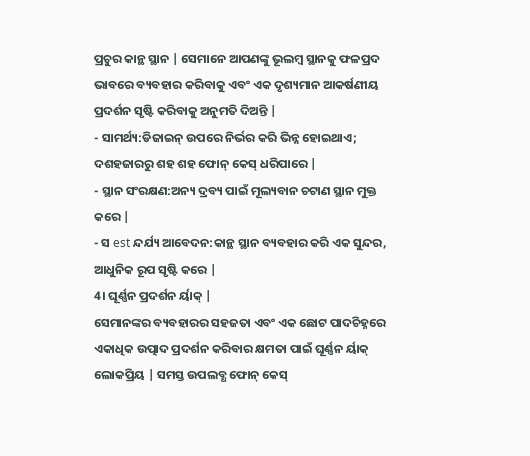ପ୍ରଚୁର କାନ୍ଥ ସ୍ଥାନ | ସେମାନେ ଆପଣଙ୍କୁ ଭୂଲମ୍ବ ସ୍ଥାନକୁ ଫଳପ୍ରଦ ଭାବରେ ବ୍ୟବହାର କରିବାକୁ ଏବଂ ଏକ ଦୃଶ୍ୟମାନ ଆକର୍ଷଣୀୟ ପ୍ରଦର୍ଶନ ସୃଷ୍ଟି କରିବାକୁ ଅନୁମତି ଦିଅନ୍ତି |
- ସାମର୍ଥ୍ୟ:ଡିଜାଇନ୍ ଉପରେ ନିର୍ଭର କରି ଭିନ୍ନ ହୋଇଥାଏ; ଦଶହଜାରରୁ ଶହ ଶହ ଫୋନ୍ କେସ୍ ଧରିପାରେ |
- ସ୍ଥାନ ସଂରକ୍ଷଣ:ଅନ୍ୟ ଦ୍ରବ୍ୟ ପାଇଁ ମୂଲ୍ୟବାନ ଚଟାଣ ସ୍ଥାନ ମୁକ୍ତ କରେ |
- ସ est ନ୍ଦର୍ଯ୍ୟ ଆବେଦନ:କାନ୍ଥ ସ୍ଥାନ ବ୍ୟବହାର କରି ଏକ ସୁନ୍ଦର, ଆଧୁନିକ ରୂପ ସୃଷ୍ଟି କରେ |
4। ଘୂର୍ଣ୍ଣନ ପ୍ରଦର୍ଶନ ର୍ୟାକ୍ |
ସେମାନଙ୍କର ବ୍ୟବହାରର ସହଜତା ଏବଂ ଏକ ଛୋଟ ପାଦଚିହ୍ନରେ ଏକାଧିକ ଉତ୍ପାଦ ପ୍ରଦର୍ଶନ କରିବାର କ୍ଷମତା ପାଇଁ ଘୂର୍ଣ୍ଣନ ର୍ୟାକ୍ ଲୋକପ୍ରିୟ | ସମସ୍ତ ଉପଲବ୍ଧ ଫୋନ୍ କେସ୍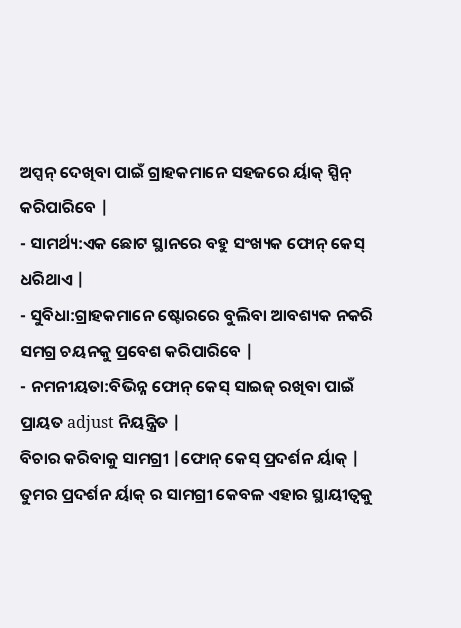ଅପ୍ସନ୍ ଦେଖିବା ପାଇଁ ଗ୍ରାହକମାନେ ସହଜରେ ର୍ୟାକ୍ ସ୍ପିନ୍ କରିପାରିବେ |
- ସାମର୍ଥ୍ୟ:ଏକ ଛୋଟ ସ୍ଥାନରେ ବହୁ ସଂଖ୍ୟକ ଫୋନ୍ କେସ୍ ଧରିଥାଏ |
- ସୁବିଧା:ଗ୍ରାହକମାନେ ଷ୍ଟୋରରେ ବୁଲିବା ଆବଶ୍ୟକ ନକରି ସମଗ୍ର ଚୟନକୁ ପ୍ରବେଶ କରିପାରିବେ |
- ନମନୀୟତା:ବିଭିନ୍ନ ଫୋନ୍ କେସ୍ ସାଇଜ୍ ରଖିବା ପାଇଁ ପ୍ରାୟତ adjust ନିୟନ୍ତ୍ରିତ |
ବିଚାର କରିବାକୁ ସାମଗ୍ରୀ |ଫୋନ୍ କେସ୍ ପ୍ରଦର୍ଶନ ର୍ୟାକ୍ |
ତୁମର ପ୍ରଦର୍ଶନ ର୍ୟାକ୍ ର ସାମଗ୍ରୀ କେବଳ ଏହାର ସ୍ଥାୟୀତ୍ୱକୁ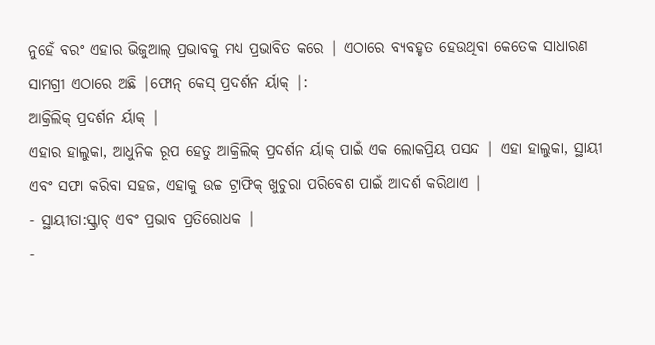ନୁହେଁ ବରଂ ଏହାର ଭିଜୁଆଲ୍ ପ୍ରଭାବକୁ ମଧ୍ୟ ପ୍ରଭାବିତ କରେ | ଏଠାରେ ବ୍ୟବହୃତ ହେଉଥିବା କେତେକ ସାଧାରଣ ସାମଗ୍ରୀ ଏଠାରେ ଅଛି |ଫୋନ୍ କେସ୍ ପ୍ରଦର୍ଶନ ର୍ୟାକ୍ |:
ଆକ୍ରିଲିକ୍ ପ୍ରଦର୍ଶନ ର୍ୟାକ୍ |
ଏହାର ହାଲୁକା, ଆଧୁନିକ ରୂପ ହେତୁ ଆକ୍ରିଲିକ୍ ପ୍ରଦର୍ଶନ ର୍ୟାକ୍ ପାଇଁ ଏକ ଲୋକପ୍ରିୟ ପସନ୍ଦ | ଏହା ହାଲୁକା, ସ୍ଥାୟୀ ଏବଂ ସଫା କରିବା ସହଜ, ଏହାକୁ ଉଚ୍ଚ ଟ୍ରାଫିକ୍ ଖୁଚୁରା ପରିବେଶ ପାଇଁ ଆଦର୍ଶ କରିଥାଏ |
- ସ୍ଥାୟୀତା:ସ୍କ୍ରାଚ୍ ଏବଂ ପ୍ରଭାବ ପ୍ରତିରୋଧକ |
-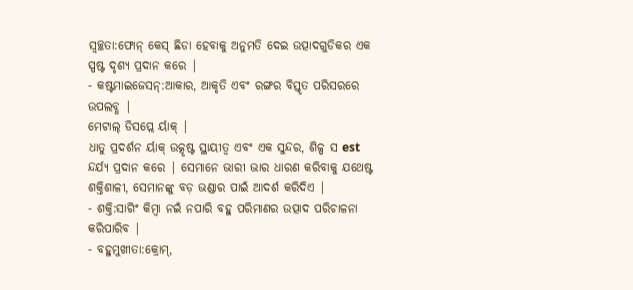ସ୍ୱଚ୍ଛତା:ଫୋନ୍ କେସ୍ ଛିଡା ହେବାକୁ ଅନୁମତି ଦେଇ ଉତ୍ପାଦଗୁଡିକର ଏକ ସ୍ପଷ୍ଟ ଦୃଶ୍ୟ ପ୍ରଦାନ କରେ |
- କଷ୍ଟମାଇଜେସନ୍:ଆକାର, ଆକୃତି ଏବଂ ରଙ୍ଗର ବିସ୍ତୃତ ପରିସରରେ ଉପଲବ୍ଧ |
ମେଟାଲ୍ ଡିସପ୍ଲେ ର୍ୟାକ୍ |
ଧାତୁ ପ୍ରଦର୍ଶନ ର୍ୟାକ୍ ଉତ୍କୃଷ୍ଟ ସ୍ଥାୟୀତ୍ୱ ଏବଂ ଏକ ସୁନ୍ଦର, ଶିଳ୍ପ ସ est ନ୍ଦର୍ଯ୍ୟ ପ୍ରଦାନ କରେ | ସେମାନେ ଭାରୀ ଭାର ଧାରଣ କରିବାକୁ ଯଥେଷ୍ଟ ଶକ୍ତିଶାଳୀ, ସେମାନଙ୍କୁ ବଡ଼ ଭଣ୍ଡାର ପାଇଁ ଆଦର୍ଶ କରିଦିଏ |
- ଶକ୍ତି:ସାଗିଂ କିମ୍ବା ନଇଁ ନପାରି ବହୁ ପରିମାଣର ଉତ୍ପାଦ ପରିଚାଳନା କରିପାରିବ |
- ବହୁମୁଖୀତା:କ୍ରୋମ୍,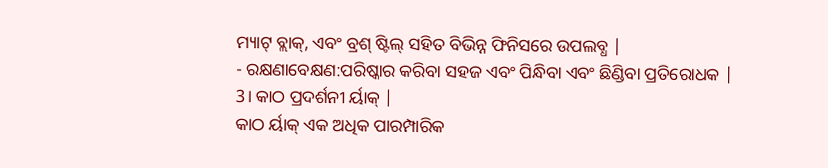ମ୍ୟାଟ୍ ବ୍ଲାକ୍, ଏବଂ ବ୍ରଶ୍ ଷ୍ଟିଲ୍ ସହିତ ବିଭିନ୍ନ ଫିନିସରେ ଉପଲବ୍ଧ |
- ରକ୍ଷଣାବେକ୍ଷଣ:ପରିଷ୍କାର କରିବା ସହଜ ଏବଂ ପିନ୍ଧିବା ଏବଂ ଛିଣ୍ଡିବା ପ୍ରତିରୋଧକ |
3। କାଠ ପ୍ରଦର୍ଶନୀ ର୍ୟାକ୍ |
କାଠ ର୍ୟାକ୍ ଏକ ଅଧିକ ପାରମ୍ପାରିକ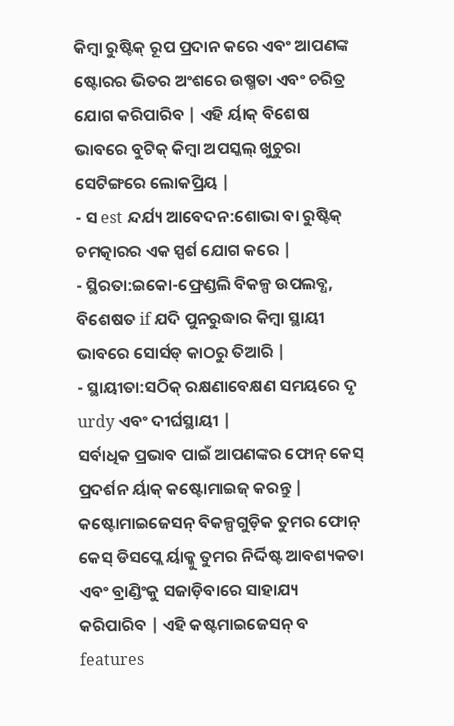କିମ୍ବା ରୁଷ୍ଟିକ୍ ରୂପ ପ୍ରଦାନ କରେ ଏବଂ ଆପଣଙ୍କ ଷ୍ଟୋରର ଭିତର ଅଂଶରେ ଉଷ୍ମତା ଏବଂ ଚରିତ୍ର ଯୋଗ କରିପାରିବ | ଏହି ର୍ୟାକ୍ ବିଶେଷ ଭାବରେ ବୁଟିକ୍ କିମ୍ବା ଅପସ୍କଲ୍ ଖୁଚୁରା ସେଟିଙ୍ଗରେ ଲୋକପ୍ରିୟ |
- ସ est ନ୍ଦର୍ଯ୍ୟ ଆବେଦନ:ଶୋଭା ବା ରୁଷ୍ଟିକ୍ ଚମତ୍କାରର ଏକ ସ୍ପର୍ଶ ଯୋଗ କରେ |
- ସ୍ଥିରତା:ଇକୋ-ଫ୍ରେଣ୍ଡଲି ବିକଳ୍ପ ଉପଲବ୍ଧ, ବିଶେଷତ if ଯଦି ପୁନରୁଦ୍ଧାର କିମ୍ବା ସ୍ଥାୟୀ ଭାବରେ ସୋର୍ସଡ୍ କାଠରୁ ତିଆରି |
- ସ୍ଥାୟୀତା:ସଠିକ୍ ରକ୍ଷଣାବେକ୍ଷଣ ସମୟରେ ଦୃ urdy ଏବଂ ଦୀର୍ଘସ୍ଥାୟୀ |
ସର୍ବାଧିକ ପ୍ରଭାବ ପାଇଁ ଆପଣଙ୍କର ଫୋନ୍ କେସ୍ ପ୍ରଦର୍ଶନ ର୍ୟାକ୍ କଷ୍ଟୋମାଇଜ୍ କରନ୍ତୁ |
କଷ୍ଟୋମାଇଜେସନ୍ ବିକଳ୍ପଗୁଡ଼ିକ ତୁମର ଫୋନ୍ କେସ୍ ଡିସପ୍ଲେ ର୍ୟାକ୍କୁ ତୁମର ନିର୍ଦ୍ଦିଷ୍ଟ ଆବଶ୍ୟକତା ଏବଂ ବ୍ରାଣ୍ଡିଂକୁ ସଜାଡ଼ିବାରେ ସାହାଯ୍ୟ କରିପାରିବ | ଏହି କଷ୍ଟମାଇଜେସନ୍ ବ features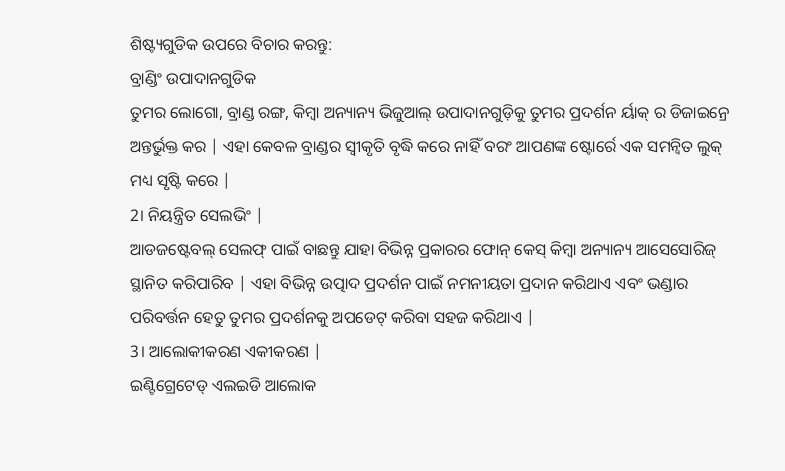ଶିଷ୍ଟ୍ୟଗୁଡିକ ଉପରେ ବିଚାର କରନ୍ତୁ:
ବ୍ରାଣ୍ଡିଂ ଉପାଦାନଗୁଡିକ
ତୁମର ଲୋଗୋ, ବ୍ରାଣ୍ଡ ରଙ୍ଗ, କିମ୍ବା ଅନ୍ୟାନ୍ୟ ଭିଜୁଆଲ୍ ଉପାଦାନଗୁଡ଼ିକୁ ତୁମର ପ୍ରଦର୍ଶନ ର୍ୟାକ୍ ର ଡିଜାଇନ୍ରେ ଅନ୍ତର୍ଭୁକ୍ତ କର | ଏହା କେବଳ ବ୍ରାଣ୍ଡର ସ୍ୱୀକୃତି ବୃଦ୍ଧି କରେ ନାହିଁ ବରଂ ଆପଣଙ୍କ ଷ୍ଟୋର୍ରେ ଏକ ସମନ୍ୱିତ ଲୁକ୍ ମଧ୍ୟ ସୃଷ୍ଟି କରେ |
2। ନିୟନ୍ତ୍ରିତ ସେଲଭିଂ |
ଆଡଜଷ୍ଟେବଲ୍ ସେଲଫ୍ ପାଇଁ ବାଛନ୍ତୁ ଯାହା ବିଭିନ୍ନ ପ୍ରକାରର ଫୋନ୍ କେସ୍ କିମ୍ବା ଅନ୍ୟାନ୍ୟ ଆସେସୋରିଜ୍ ସ୍ଥାନିତ କରିପାରିବ | ଏହା ବିଭିନ୍ନ ଉତ୍ପାଦ ପ୍ରଦର୍ଶନ ପାଇଁ ନମନୀୟତା ପ୍ରଦାନ କରିଥାଏ ଏବଂ ଭଣ୍ଡାର ପରିବର୍ତ୍ତନ ହେତୁ ତୁମର ପ୍ରଦର୍ଶନକୁ ଅପଡେଟ୍ କରିବା ସହଜ କରିଥାଏ |
3। ଆଲୋକୀକରଣ ଏକୀକରଣ |
ଇଣ୍ଟିଗ୍ରେଟେଡ୍ ଏଲଇଡି ଆଲୋକ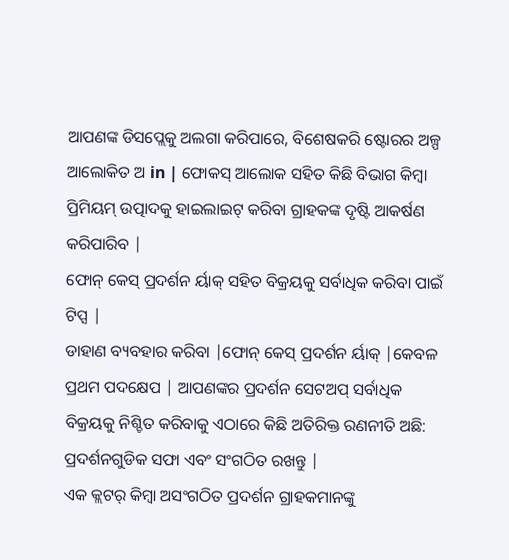ଆପଣଙ୍କ ଡିସପ୍ଲେକୁ ଅଲଗା କରିପାରେ, ବିଶେଷକରି ଷ୍ଟୋରର ଅଳ୍ପ ଆଲୋକିତ ଅ in | ଫୋକସ୍ ଆଲୋକ ସହିତ କିଛି ବିଭାଗ କିମ୍ବା ପ୍ରିମିୟମ୍ ଉତ୍ପାଦକୁ ହାଇଲାଇଟ୍ କରିବା ଗ୍ରାହକଙ୍କ ଦୃଷ୍ଟି ଆକର୍ଷଣ କରିପାରିବ |
ଫୋନ୍ କେସ୍ ପ୍ରଦର୍ଶନ ର୍ୟାକ୍ ସହିତ ବିକ୍ରୟକୁ ସର୍ବାଧିକ କରିବା ପାଇଁ ଟିପ୍ସ |
ଡାହାଣ ବ୍ୟବହାର କରିବା |ଫୋନ୍ କେସ୍ ପ୍ରଦର୍ଶନ ର୍ୟାକ୍ |କେବଳ ପ୍ରଥମ ପଦକ୍ଷେପ | ଆପଣଙ୍କର ପ୍ରଦର୍ଶନ ସେଟଅପ୍ ସର୍ବାଧିକ ବିକ୍ରୟକୁ ନିଶ୍ଚିତ କରିବାକୁ ଏଠାରେ କିଛି ଅତିରିକ୍ତ ରଣନୀତି ଅଛି:
ପ୍ରଦର୍ଶନଗୁଡିକ ସଫା ଏବଂ ସଂଗଠିତ ରଖନ୍ତୁ |
ଏକ କ୍ଲଟର୍ କିମ୍ବା ଅସଂଗଠିତ ପ୍ରଦର୍ଶନ ଗ୍ରାହକମାନଙ୍କୁ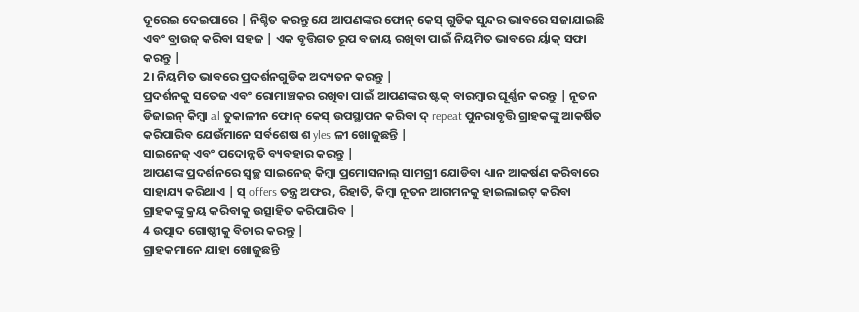ଦୂରେଇ ଦେଇପାରେ | ନିଶ୍ଚିତ କରନ୍ତୁ ଯେ ଆପଣଙ୍କର ଫୋନ୍ କେସ୍ ଗୁଡିକ ସୁନ୍ଦର ଭାବରେ ସଜାଯାଇଛି ଏବଂ ବ୍ରାଉଜ୍ କରିବା ସହଜ | ଏକ ବୃତ୍ତିଗତ ରୂପ ବଜାୟ ରଖିବା ପାଇଁ ନିୟମିତ ଭାବରେ ର୍ୟାକ୍ ସଫା କରନ୍ତୁ |
2। ନିୟମିତ ଭାବରେ ପ୍ରଦର୍ଶନଗୁଡିକ ଅଦ୍ୟତନ କରନ୍ତୁ |
ପ୍ରଦର୍ଶନକୁ ସତେଜ ଏବଂ ରୋମାଞ୍ଚକର ରଖିବା ପାଇଁ ଆପଣଙ୍କର ଷ୍ଟକ୍ ବାରମ୍ବାର ଘୂର୍ଣ୍ଣନ କରନ୍ତୁ | ନୂତନ ଡିଜାଇନ୍ କିମ୍ବା al ତୁକାଳୀନ ଫୋନ୍ କେସ୍ ଉପସ୍ଥାପନ କରିବା ଦ୍ repeat ପୁନରାବୃତ୍ତି ଗ୍ରାହକଙ୍କୁ ଆକର୍ଷିତ କରିପାରିବ ଯେଉଁମାନେ ସର୍ବଶେଷ ଶ yles ଳୀ ଖୋଜୁଛନ୍ତି |
ସାଇନେଜ୍ ଏବଂ ପଦୋନ୍ନତି ବ୍ୟବହାର କରନ୍ତୁ |
ଆପଣଙ୍କ ପ୍ରଦର୍ଶନରେ ସ୍ୱଚ୍ଛ ସାଇନେଜ୍ କିମ୍ବା ପ୍ରମୋସନାଲ୍ ସାମଗ୍ରୀ ଯୋଡିବା ଧ୍ୟାନ ଆକର୍ଷଣ କରିବାରେ ସାହାଯ୍ୟ କରିଥାଏ | ସ୍ offers ତନ୍ତ୍ର ଅଫର, ରିହାତି, କିମ୍ବା ନୂତନ ଆଗମନକୁ ହାଇଲାଇଟ୍ କରିବା ଗ୍ରାହକଙ୍କୁ କ୍ରୟ କରିବାକୁ ଉତ୍ସାହିତ କରିପାରିବ |
4 ଉତ୍ପାଦ ଗୋଷ୍ଠୀକୁ ବିଚାର କରନ୍ତୁ |
ଗ୍ରାହକମାନେ ଯାହା ଖୋଜୁଛନ୍ତି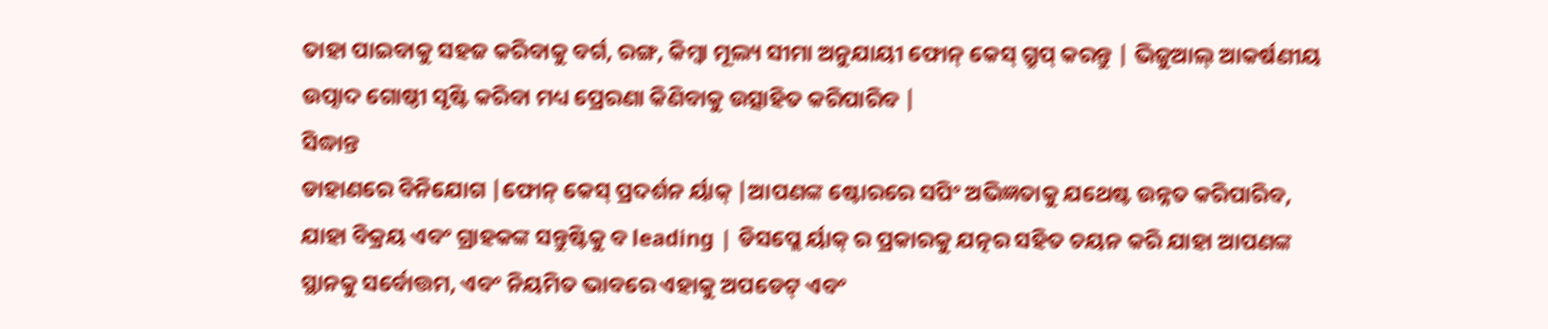ତାହା ପାଇବାକୁ ସହଜ କରିବାକୁ ବର୍ଗ, ରଙ୍ଗ, କିମ୍ବା ମୂଲ୍ୟ ସୀମା ଅନୁଯାୟୀ ଫୋନ୍ କେସ୍ ଗ୍ରୁପ୍ କରନ୍ତୁ | ଭିଜୁଆଲ୍ ଆକର୍ଷଣୀୟ ଉତ୍ପାଦ ଗୋଷ୍ଠୀ ସୃଷ୍ଟି କରିବା ମଧ୍ୟ ପ୍ରେରଣା କିଣିବାକୁ ଉତ୍ସାହିତ କରିପାରିବ |
ସିଦ୍ଧାନ୍ତ
ଡାହାଣରେ ବିନିଯୋଗ |ଫୋନ୍ କେସ୍ ପ୍ରଦର୍ଶନ ର୍ୟାକ୍ |ଆପଣଙ୍କ ଷ୍ଟୋରରେ ସପିଂ ଅଭିଜ୍ଞତାକୁ ଯଥେଷ୍ଟ ଉନ୍ନତ କରିପାରିବ, ଯାହା ବିକ୍ରୟ ଏବଂ ଗ୍ରାହକଙ୍କ ସନ୍ତୁଷ୍ଟିକୁ ବ leading | ଡିସପ୍ଲେ ର୍ୟାକ୍ ର ପ୍ରକାରକୁ ଯତ୍ନର ସହିତ ଚୟନ କରି ଯାହା ଆପଣଙ୍କ ସ୍ଥାନକୁ ସର୍ବୋତ୍ତମ, ଏବଂ ନିୟମିତ ଭାବରେ ଏହାକୁ ଅପଡେଟ୍ ଏବଂ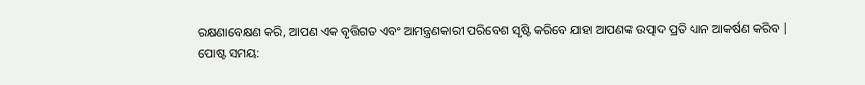ରକ୍ଷଣାବେକ୍ଷଣ କରି, ଆପଣ ଏକ ବୃତ୍ତିଗତ ଏବଂ ଆମନ୍ତ୍ରଣକାରୀ ପରିବେଶ ସୃଷ୍ଟି କରିବେ ଯାହା ଆପଣଙ୍କ ଉତ୍ପାଦ ପ୍ରତି ଧ୍ୟାନ ଆକର୍ଷଣ କରିବ |
ପୋଷ୍ଟ ସମୟ: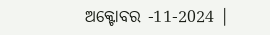ଅକ୍ଟୋବର -11-2024 |